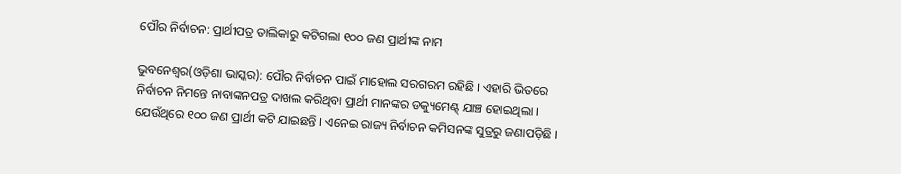ପୌର ନିର୍ବାଚନ: ପ୍ରାର୍ଥୀପତ୍ର ତାଲିକାରୁ କଟିଗଲା ୧୦୦ ଜଣ ପ୍ରାର୍ଥୀଙ୍କ ନାମ

ଭୁବନେଶ୍ୱର(ଓଡ଼ିଶା ଭାସ୍କର): ପୌର ନିର୍ବାଚନ ପାଇଁ ମାହୋଲ ସରଗରମ ରହିଛି । ଏହାରି ଭିତରେ ନିର୍ବାଚନ ନିମନ୍ତେ ନାବାଙ୍କନପତ୍ର ଦାଖଲ କରିଥିବା ପ୍ରାର୍ଥୀ ମାନଙ୍କର ଡକ୍ୟୁମେଣ୍ଟ୍ ଯାଞ୍ଚ ହୋଇଥିଲା । ଯେଉଁଥିରେ ୧୦୦ ଜଣ ପ୍ରାର୍ଥୀ କଟି ଯାଇଛନ୍ତି । ଏନେଇ ରାଜ୍ୟ ନିର୍ବାଚନ କମିସନଙ୍କ ସୁତ୍ରରୁ ଜଣାପଡ଼ିଛି ।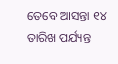ତେବେ ଆସନ୍ତା ୧୪ ତାରିଖ ପର୍ଯ୍ୟନ୍ତ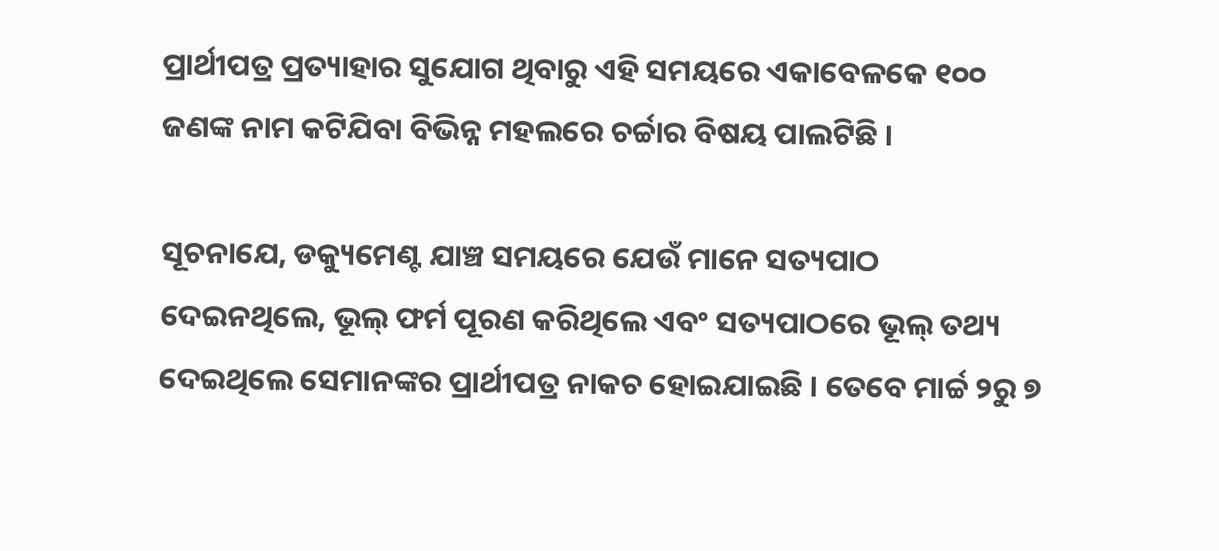ପ୍ରାର୍ଥୀପତ୍ର ପ୍ରତ୍ୟାହାର ସୁଯୋଗ ଥିବାରୁ ଏହି ସମୟରେ ଏକାବେଳକେ ୧୦୦ ଜଣଙ୍କ ନାମ କଟିଯିବା ବିଭିନ୍ନ ମହଲରେ ଚର୍ଚ୍ଚାର ବିଷୟ ପାଲଟିଛି ।

ସୂଚନାଯେ, ଡକ୍ୟୁମେଣ୍ଟ ଯାଞ୍ଚ ସମୟରେ ଯେଉଁ ମାନେ ସତ୍ୟପାଠ ଦେଇନଥିଲେ, ଭୂଲ୍ ଫର୍ମ ପୂରଣ କରିଥିଲେ ଏବଂ ସତ୍ୟପାଠରେ ଭୂଲ୍ ତଥ୍ୟ ଦେଇଥିଲେ ସେମାନଙ୍କର ପ୍ରାର୍ଥୀପତ୍ର ନାକଚ ହୋଇଯାଇଛି । ତେବେ ମାର୍ଚ୍ଚ ୨ରୁ ୭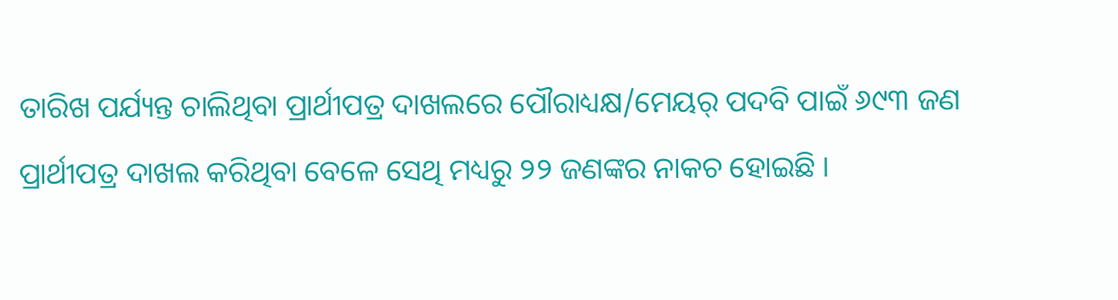ତାରିଖ ପର୍ଯ୍ୟନ୍ତ ଚାଲିଥିବା ପ୍ରାର୍ଥୀପତ୍ର ଦାଖଲରେ ପୌରାଧ୍ୟକ୍ଷ/ମେୟର୍ ପଦବି ପାଇଁ ୬୯୩ ଜଣ ପ୍ରାର୍ଥୀପତ୍ର ଦାଖଲ କରିଥିବା ବେଳେ ସେଥି ମଧ୍ୟରୁ ୨୨ ଜଣଙ୍କର ନାକଚ ହୋଇଛି ।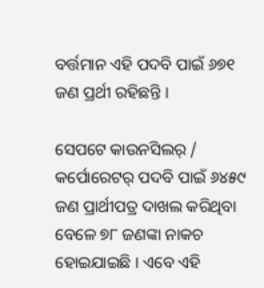ବର୍ତ୍ତମାନ ଏହି ପଦବି ପାଇଁ ୬୭୧ ଜଣ ପ୍ରର୍ଥୀ ରହିଛନ୍ତି ।

ସେପଟେ କାଉନସିଲର୍ / କର୍ପୋରେଟର୍ ପଦବି ପାଇଁ ୬୪୫୯ ଜଣ ପ୍ରାର୍ଥୀପତ୍ର ଦାଖଲ କରିଥିବା ବେଳେ ୭୮ ଜଣଙ୍କା ନାକଚ ହୋଇଯାଇଛି । ଏବେ ଏହି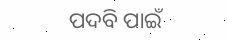ପଦବି ପାଇଁ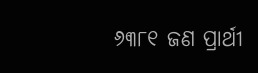୬୩୮୧ ଜଣ ପ୍ରାର୍ଥୀ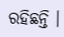ରହିଛନ୍ତି ।